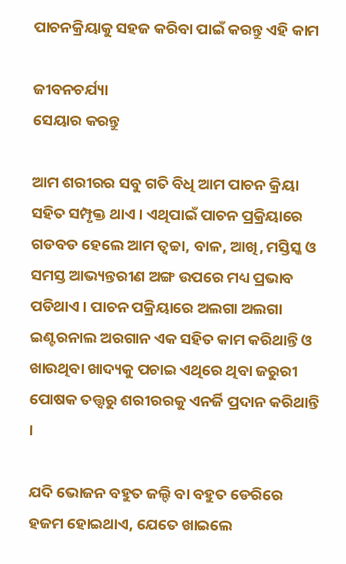ପାଚନକ୍ରିୟାକୁ ସହଜ କରିବା ପାଇଁ କରନ୍ତୁ ଏହି କାମ

ଜୀବନଚର୍ଯ୍ୟା
ସେୟାର କରନ୍ତୁ

ଆମ ଶରୀରର ସବୁ ଗତି ବିଧି ଆମ ପାଚନ କ୍ରିୟା ସହିତ ସମ୍ପୃକ୍ତ ଥାଏ । ଏଥିପାଇଁ ପାଚନ ପ୍ରକ୍ରିୟାରେ ଗଡବଡ ହେଲେ ଆମ ତ୍ଵଚ୍ଚା, ବାଳ, ଆଖି, ମସ୍ତିସ୍କ ଓ ସମସ୍ତ ଆଭ୍ୟନ୍ତରୀଣ ଅଙ୍ଗ ଉପରେ ମଧ୍ୟ ପ୍ରଭାବ ପଡିଥାଏ । ପାଚନ ପକ୍ରିୟାରେ ଅଲଗା ଅଲଗା ଇଣ୍ଟରନାଲ ଅରଗାନ ଏକ ସହିତ କାମ କରିଥାନ୍ତି ଓ ଖାଉଥିବା ଖାଦ୍ୟକୁ ପଚାଇ ଏଥିରେ ଥିବା ଜରୁରୀ ପୋଷକ ତତ୍ତ୍ଵରୁ ଶରୀରରକୁ ଏନର୍ଜି ପ୍ରଦାନ କରିଥାନ୍ତି ।

ଯଦି ଭୋଜନ ବହୁତ ଜଲ୍ଦି ବା ବହୁତ ଡେରିରେ ହଜମ ହୋଇଥାଏ, ଯେତେ ଖାଇଲେ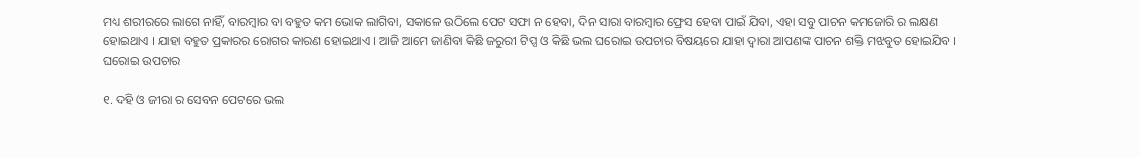ମଧ୍ୟ ଶରୀରରେ ଲାଗେ ନାହିଁ, ବାରମ୍ବାର ବା ବହୁତ କମ ଭୋକ ଲାଗିବା, ସକାଳେ ଉଠିଲେ ପେଟ ସଫା ନ ହେବା, ଦିନ ସାରା ବାରମ୍ବାର ଫ୍ରେସ ହେବା ପାଇଁ ଯିବା, ଏହା ସବୁ ପାଚନ କମଜୋରି ର ଲକ୍ଷଣ ହୋଇଥାଏ । ଯାହା ବହୁତ ପ୍ରକାରର ରୋଗର କାରଣ ହୋଇଥାଏ । ଆଜି ଆମେ ଜାଣିବା କିଛି ଜରୁରୀ ଟିପ୍ସ ଓ କିଛି ଭଲ ଘରୋଇ ଉପଚାର ବିଷୟରେ ଯାହା ଦ୍ଵାରା ଆପଣଙ୍କ ପାଚନ ଶକ୍ତି ମଝବୁତ ହୋଇଯିବ ।
ଘରୋଇ ଉପଚାର

୧. ଦହି ଓ ଜୀରା ର ସେବନ ପେଟରେ ଭଲ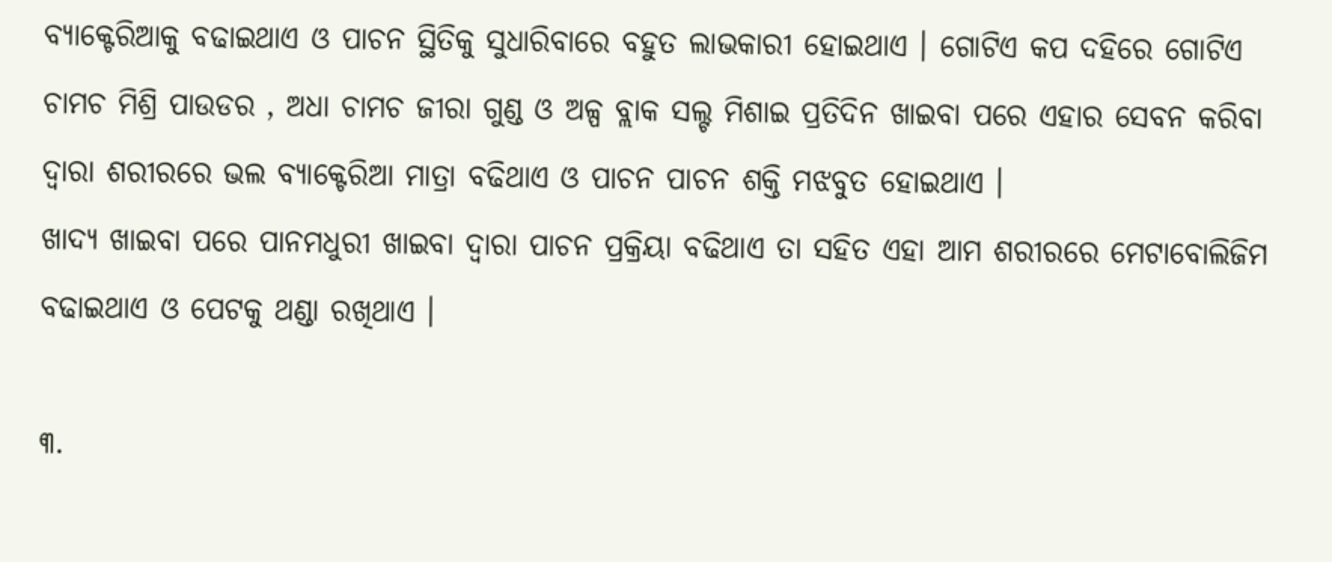ବ୍ୟାକ୍ଟେରିଆକୁ ବଢାଇଥାଏ ଓ ପାଚନ ସ୍ଥିତିକୁ ସୁଧାରିବାରେ ବହୁତ ଲାଭକାରୀ ହୋଇଥାଏ । ଗୋଟିଏ କପ ଦହିରେ ଗୋଟିଏ ଚାମଚ ମିଶ୍ରି ପାଉଡର , ଅଧା ଚାମଚ ଜୀରା ଗୁଣ୍ଡ ଓ ଅଳ୍ପ ବ୍ଲାକ ସଲ୍ଟ ମିଶାଇ ପ୍ରତିଦିନ ଖାଇବା ପରେ ଏହାର ସେବନ କରିବା ଦ୍ଵାରା ଶରୀରରେ ଭଲ ବ୍ୟାକ୍ଟେରିଆ ମାତ୍ରା ବଢିଥାଏ ଓ ପାଚନ ପାଚନ ଶକ୍ତି ମଝବୁତ ହୋଇଥାଏ ।
ଖାଦ୍ୟ ଖାଇବା ପରେ ପାନମଧୁରୀ ଖାଇବା ଦ୍ଵାରା ପାଚନ ପ୍ରକ୍ରିୟା ବଢିଥାଏ ତା ସହିତ ଏହା ଆମ ଶରୀରରେ ମେଟାବୋଲିଜିମ ବଢାଇଥାଏ ଓ ପେଟକୁ ଥଣ୍ଡା ରଖିଥାଏ ।

୩.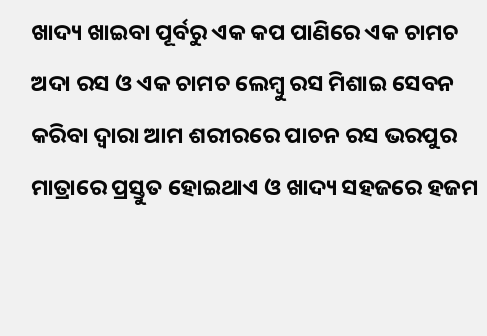ଖାଦ୍ୟ ଖାଇବା ପୂର୍ବରୁ ଏକ କପ ପାଣିରେ ଏକ ଚାମଚ ଅଦା ରସ ଓ ଏକ ଚାମଚ ଲେମ୍ବୁ ରସ ମିଶାଇ ସେବନ କରିବା ଦ୍ଵାରା ଆମ ଶରୀରରେ ପାଚନ ରସ ଭରପୁର ମାତ୍ରାରେ ପ୍ରସ୍ତୁତ ହୋଇଥାଏ ଓ ଖାଦ୍ୟ ସହଜରେ ହଜମ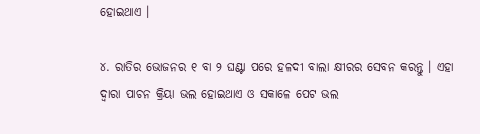ହୋଇଥାଏ ।

୪. ରାତିର ଭୋଜନର ୧ ବା ୨ ଘଣ୍ଟା ପରେ ହଳଦୀ ବାଲା କ୍ଷୀରର ସେବନ କରନ୍ତୁ । ଏହା ଦ୍ଵାରା ପାଚନ କ୍ରିୟା ଭଲ ହୋଇଥାଏ ଓ ସକାଳେ ପେଟ ଭଲ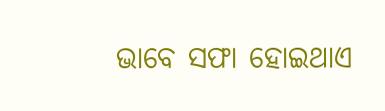ଭାବେ ସଫା ହୋଇଥାଏ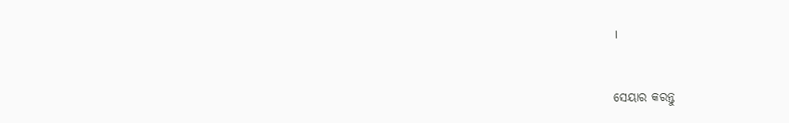।


ସେୟାର କରନ୍ତୁ